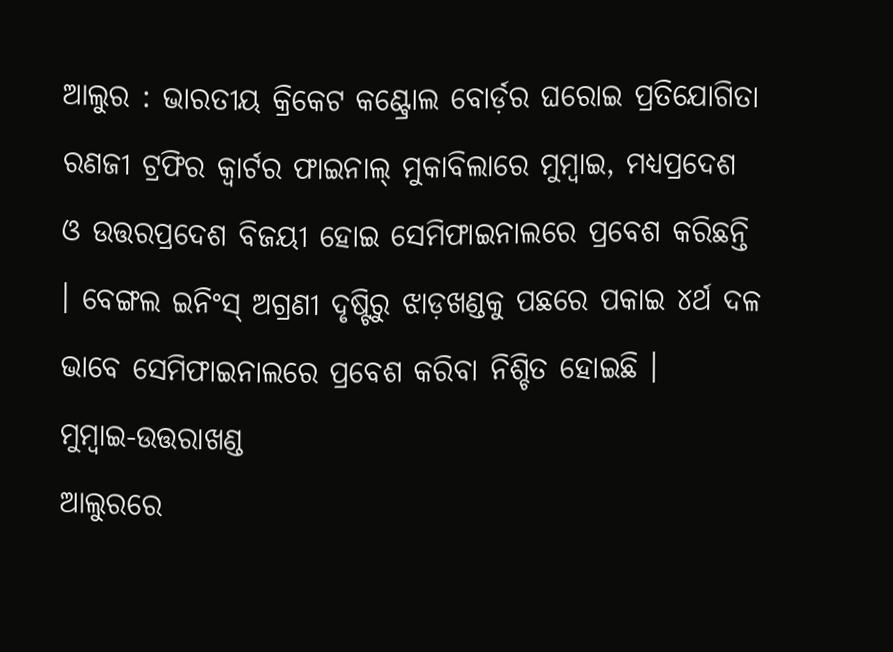ଆଲୁର : ଭାରତୀୟ କ୍ରିକେଟ କଣ୍ଟ୍ରୋଲ ବୋର୍ଡ଼ର ଘରୋଇ ପ୍ରତିଯୋଗିତା ରଣଜୀ ଟ୍ରଫିର କ୍ୱାର୍ଟର ଫାଇନାଲ୍ ମୁକାବିଲାରେ ମୁମ୍ବାଇ, ମଧ୍ୟପ୍ରଦେଶ ଓ ଉତ୍ତରପ୍ରଦେଶ ବିଜୟୀ ହୋଇ ସେମିଫାଇନାଲରେ ପ୍ରବେଶ କରିଛନ୍ତି । ବେଙ୍ଗଲ ଇନିଂସ୍ ଅଗ୍ରଣୀ ଦୃଷ୍ଟିରୁ ଝାଡ଼ଖଣ୍ଡକୁ ପଛରେ ପକାଇ ୪ର୍ଥ ଦଳ ଭାବେ ସେମିଫାଇନାଲରେ ପ୍ରବେଶ କରିବା ନିଶ୍ଚିତ ହୋଇଛି ।
ମୁମ୍ବାଇ-ଉତ୍ତରାଖଣ୍ଡ
ଆଲୁରରେ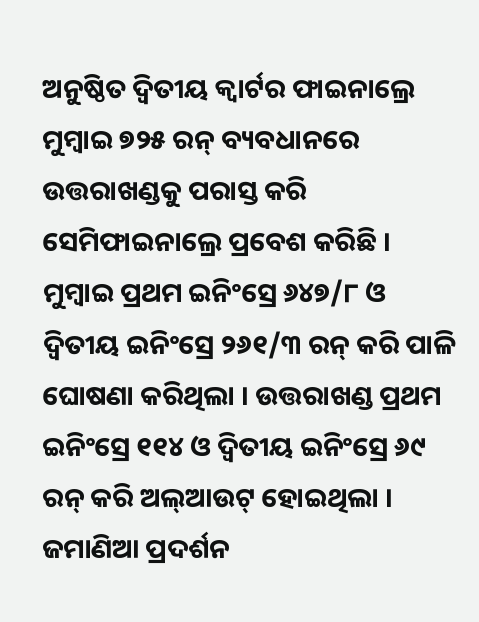ଅନୁଷ୍ଠିତ ଦ୍ୱିତୀୟ କ୍ୱାର୍ଟର ଫାଇନାଲ୍ରେ ମୁମ୍ବାଇ ୭୨୫ ରନ୍ ବ୍ୟବଧାନରେ ଉତ୍ତରାଖଣ୍ଡକୁ ପରାସ୍ତ କରି ସେମିଫାଇନାଲ୍ରେ ପ୍ରବେଶ କରିଛି । ମୁମ୍ବାଇ ପ୍ରଥମ ଇନିଂସ୍ରେ ୬୪୭/୮ ଓ ଦ୍ୱିତୀୟ ଇନିଂସ୍ରେ ୨୬୧/୩ ରନ୍ କରି ପାଳି ଘୋଷଣା କରିଥିଲା । ଉତ୍ତରାଖଣ୍ଡ ପ୍ରଥମ ଇନିଂସ୍ରେ ୧୧୪ ଓ ଦ୍ୱିତୀୟ ଇନିଂସ୍ରେ ୬୯ ରନ୍ କରି ଅଲ୍ଆଉଟ୍ ହୋଇଥିଲା । ଜମାଣିଆ ପ୍ରଦର୍ଶନ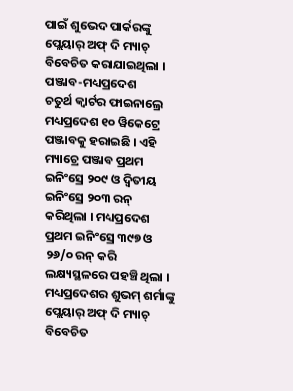ପାଇଁ ଶୁଭେଦ ପାର୍କରଙ୍କୁ ପ୍ଲେୟାର୍ ଅଫ୍ ଦି ମ୍ୟାଚ୍ ବିବେଚିତ କରାଯାଇଥିଲା ।
ପଞ୍ଜାବ-ମଧ୍ୟପ୍ରଦେଶ
ଚତୁର୍ଥ କ୍ୱାର୍ଟର ଫାଇନାଲ୍ରେ ମଧ୍ୟପ୍ରଦେଶ ୧୦ ୱିକେଟ୍ରେ ପଞ୍ଜାବକୁ ହରାଇଛି । ଏହି ମ୍ୟାଚ୍ରେ ପଞ୍ଜାବ ପ୍ରଥମ ଇନିଂସ୍ରେ ୨୦୯ ଓ ଦ୍ୱିତୀୟ ଇନିଂସ୍ରେ ୨୦୩ ରନ୍ କରିଥିଲା । ମଧ୍ୟପ୍ରଦେଶ ପ୍ରଥମ ଇନିଂସ୍ରେ ୩୯୭ ଓ ୨୬/୦ ରନ୍ କରି ଲକ୍ଷ୍ୟସ୍ଥଳରେ ପହଞ୍ଚି ଥିଲା । ମଧ୍ୟପ୍ରଦେଶର ଶୁଭମ୍ ଶର୍ମାଙ୍କୁ ପ୍ଲେୟାର୍ ଅଫ୍ ଦି ମ୍ୟାଚ୍ ବିବେଚିତ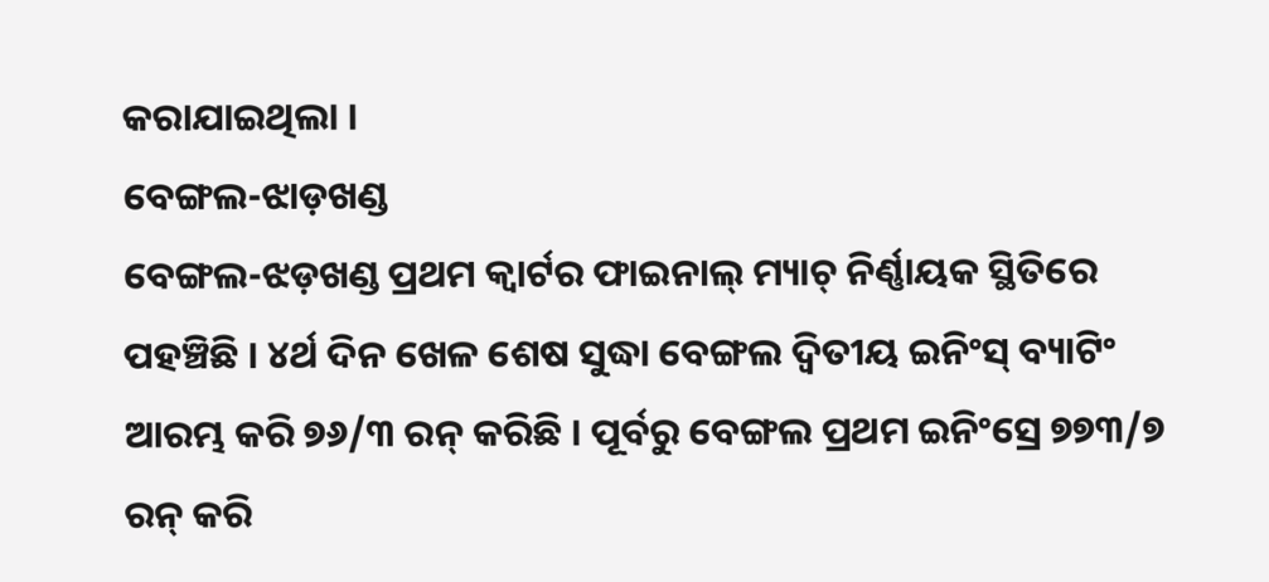କରାଯାଇଥିଲା ।
ବେଙ୍ଗଲ-ଝାଡ଼ଖଣ୍ଡ
ବେଙ୍ଗଲ-ଝଡ଼ଖଣ୍ଡ ପ୍ରଥମ କ୍ୱାର୍ଟର ଫାଇନାଲ୍ ମ୍ୟାଚ୍ ନିର୍ଣ୍ଣାୟକ ସ୍ଥିତିରେ ପହଞ୍ଚିଛି । ୪ର୍ଥ ଦିନ ଖେଳ ଶେଷ ସୁଦ୍ଧା ବେଙ୍ଗଲ ଦ୍ୱିତୀୟ ଇନିଂସ୍ ବ୍ୟାଟିଂ ଆରମ୍ଭ କରି ୭୬/୩ ରନ୍ କରିଛି । ପୂର୍ବରୁ ବେଙ୍ଗଲ ପ୍ରଥମ ଇନିଂସ୍ରେ ୭୭୩/୭ ରନ୍ କରି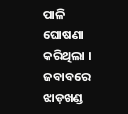ପାଳି ଘୋଷଣା କରିଥିଲା । ଜବାବରେ ଝାଡ଼ଖଣ୍ଡ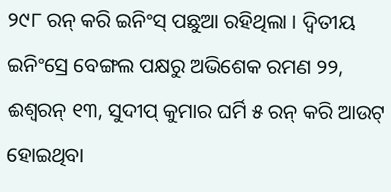୨୯୮ ରନ୍ କରି ଇନିଂସ୍ ପଛୁଆ ରହିଥିଲା । ଦ୍ୱିତୀୟ ଇନିଂସ୍ରେ ବେଙ୍ଗଲ ପକ୍ଷରୁ ଅଭିଶେକ ରମଣ ୨୨, ଈଶ୍ୱରନ୍ ୧୩, ସୁଦୀପ୍ କୁମାର ଘର୍ମି ୫ ରନ୍ କରି ଆଉଟ୍ ହୋଇଥିବା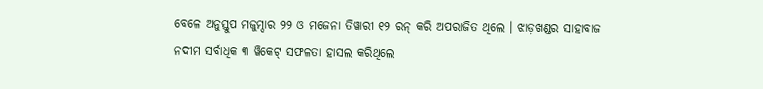ବେଳେ ଅନୁସ୍ତୁପ ମଜୁମ୍ଦାର ୨୨ ଓ ମଜେନା ତିୱାରୀ ୧୨ ରନ୍ କରି ଅପରାଜିତ ଥିଲେ । ଝାଡ଼ଖଣ୍ଡର ସାହାବାଜ ନଦୀମ ସର୍ବାଧିକ ୩ ୱିକେଟ୍ ସଫଳତା ହାସଲ କରିଥିଲେ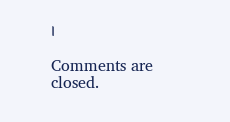।

Comments are closed.